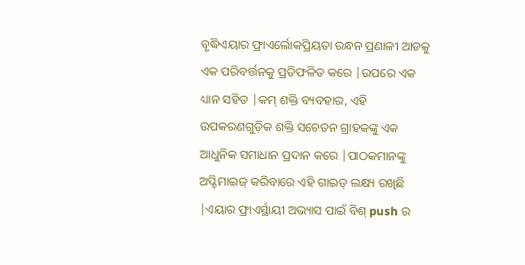ବୃଦ୍ଧିଏୟାର ଫ୍ରାଏର୍ଲୋକପ୍ରିୟତା ରନ୍ଧନ ପ୍ରଣାଳୀ ଆଡକୁ ଏକ ପରିବର୍ତ୍ତନକୁ ପ୍ରତିଫଳିତ କରେ |ଉପରେ ଏକ ଧ୍ୟାନ ସହିତ |କମ୍ ଶକ୍ତି ବ୍ୟବହାର, ଏହି ଉପକରଣଗୁଡ଼ିକ ଶକ୍ତି ସଚେତନ ଗ୍ରାହକଙ୍କୁ ଏକ ଆଧୁନିକ ସମାଧାନ ପ୍ରଦାନ କରେ |ପାଠକମାନଙ୍କୁ ଅପ୍ଟିମାଇଜ୍ କରିବାରେ ଏହି ଗାଇଡ୍ ଲକ୍ଷ୍ୟ ରଖିଛି |ଏୟାର ଫ୍ରାଏର୍ସ୍ଥାୟୀ ଅଭ୍ୟାସ ପାଇଁ ବିଶ୍ push ର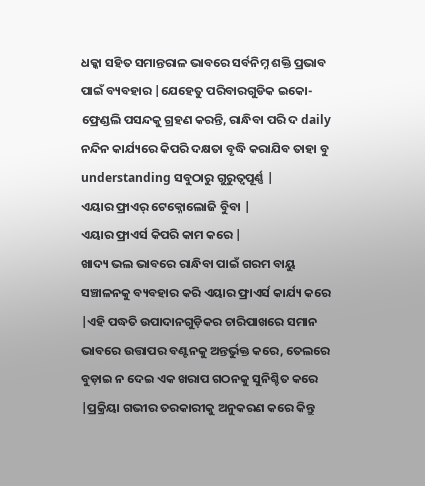ଧକ୍କା ସହିତ ସମାନ୍ତରାଳ ଭାବରେ ସର୍ବନିମ୍ନ ଶକ୍ତି ପ୍ରଭାବ ପାଇଁ ବ୍ୟବହାର |ଯେହେତୁ ପରିବାରଗୁଡିକ ଇକୋ-ଫ୍ରେଣ୍ଡଲି ପସନ୍ଦକୁ ଗ୍ରହଣ କରନ୍ତି, ରାନ୍ଧିବା ପରି ଦ daily ନନ୍ଦିନ କାର୍ଯ୍ୟରେ କିପରି ଦକ୍ଷତା ବୃଦ୍ଧି କରାଯିବ ତାହା ବୁ understanding ସବୁଠାରୁ ଗୁରୁତ୍ୱପୂର୍ଣ୍ଣ |
ଏୟାର ଫ୍ରାଏର୍ ଟେକ୍ନୋଲୋଜି ବୁିବା |
ଏୟାର ଫ୍ରାଏର୍ସ କିପରି କାମ କରେ |
ଖାଦ୍ୟ ଭଲ ଭାବରେ ରାନ୍ଧିବା ପାଇଁ ଗରମ ବାୟୁ ସଞ୍ଚାଳନକୁ ବ୍ୟବହାର କରି ଏୟାର ଫ୍ରାଏର୍ସ କାର୍ଯ୍ୟ କରେ |ଏହି ପଦ୍ଧତି ଉପାଦାନଗୁଡ଼ିକର ଚାରିପାଖରେ ସମାନ ଭାବରେ ଉତ୍ତାପର ବଣ୍ଟନକୁ ଅନ୍ତର୍ଭୁକ୍ତ କରେ, ତେଲରେ ବୁଡ଼ାଇ ନ ଦେଇ ଏକ ଖରାପ ଗଠନକୁ ସୁନିଶ୍ଚିତ କରେ |ପ୍ରକ୍ରିୟା ଗଭୀର ତରକାରୀକୁ ଅନୁକରଣ କରେ କିନ୍ତୁ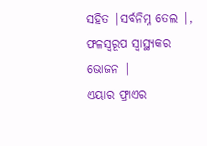ସହିତ |ସର୍ବନିମ୍ନ ତେଲ |, ଫଳସ୍ୱରୂପ ସ୍ୱାସ୍ଥ୍ୟକର ଭୋଜନ |
ଏୟାର ଫ୍ରାଏର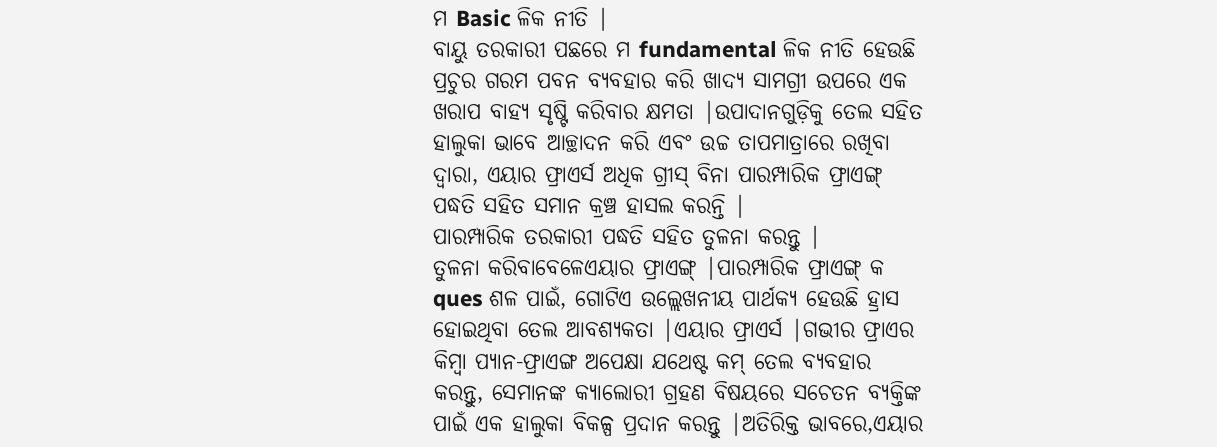ମ Basic ଳିକ ନୀତି |
ବାୟୁ ତରକାରୀ ପଛରେ ମ fundamental ଳିକ ନୀତି ହେଉଛି ପ୍ରଚୁର ଗରମ ପବନ ବ୍ୟବହାର କରି ଖାଦ୍ୟ ସାମଗ୍ରୀ ଉପରେ ଏକ ଖରାପ ବାହ୍ୟ ସୃଷ୍ଟି କରିବାର କ୍ଷମତା |ଉପାଦାନଗୁଡ଼ିକୁ ତେଲ ସହିତ ହାଲୁକା ଭାବେ ଆଚ୍ଛାଦନ କରି ଏବଂ ଉଚ୍ଚ ତାପମାତ୍ରାରେ ରଖିବା ଦ୍ୱାରା, ଏୟାର ଫ୍ରାଏର୍ସ ଅଧିକ ଗ୍ରୀସ୍ ବିନା ପାରମ୍ପାରିକ ଫ୍ରାଏଙ୍ଗ୍ ପଦ୍ଧତି ସହିତ ସମାନ କ୍ରଞ୍ଚ ହାସଲ କରନ୍ତି |
ପାରମ୍ପାରିକ ତରକାରୀ ପଦ୍ଧତି ସହିତ ତୁଳନା କରନ୍ତୁ |
ତୁଳନା କରିବାବେଳେଏୟାର ଫ୍ରାଏଙ୍ଗ୍ |ପାରମ୍ପାରିକ ଫ୍ରାଏଙ୍ଗ୍ କ ques ଶଳ ପାଇଁ, ଗୋଟିଏ ଉଲ୍ଲେଖନୀୟ ପାର୍ଥକ୍ୟ ହେଉଛି ହ୍ରାସ ହୋଇଥିବା ତେଲ ଆବଶ୍ୟକତା |ଏୟାର ଫ୍ରାଏର୍ସ |ଗଭୀର ଫ୍ରାଏର କିମ୍ବା ପ୍ୟାନ-ଫ୍ରାଏଙ୍ଗ ଅପେକ୍ଷା ଯଥେଷ୍ଟ କମ୍ ତେଲ ବ୍ୟବହାର କରନ୍ତୁ, ସେମାନଙ୍କ କ୍ୟାଲୋରୀ ଗ୍ରହଣ ବିଷୟରେ ସଚେତନ ବ୍ୟକ୍ତିଙ୍କ ପାଇଁ ଏକ ହାଲୁକା ବିକଳ୍ପ ପ୍ରଦାନ କରନ୍ତୁ |ଅତିରିକ୍ତ ଭାବରେ,ଏୟାର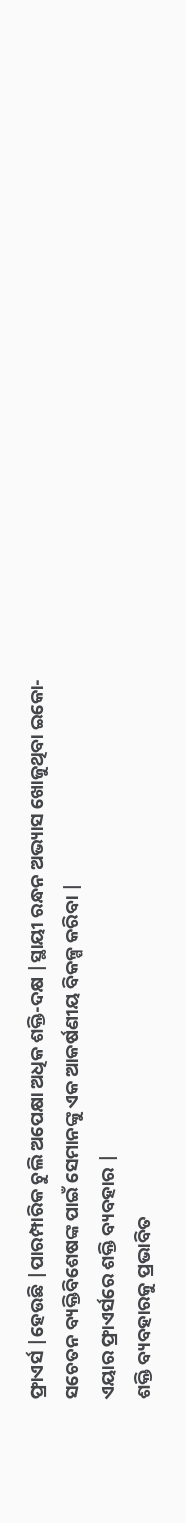ଫ୍ରାଏର୍ସ |ହେଉଛି |ପାରମ୍ପାରିକ ଚୁଲି ଅପେକ୍ଷା ଅଧିକ ଶକ୍ତି-ଦକ୍ଷ |ସ୍ଥାୟୀ ରନ୍ଧନ ଅଭ୍ୟାସ ଖୋଜୁଥିବା ଇକୋ-ସଚେତନ ବ୍ୟକ୍ତିବିଶେଷଙ୍କ ପାଇଁ ସେମାନଙ୍କୁ ଏକ ଆକର୍ଷଣୀୟ ବିକଳ୍ପ କରିବା |
ଏୟାର ଫ୍ରାଏର୍ସରେ ଶକ୍ତି ବ୍ୟବହାର |
ଶକ୍ତି ବ୍ୟବହାରକୁ ପ୍ରଭାବିତ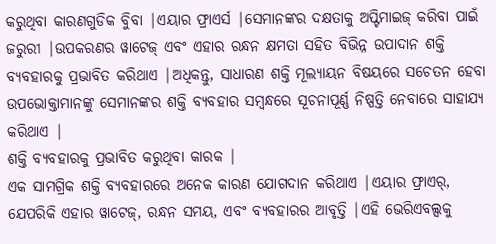କରୁଥିବା କାରଣଗୁଡିକ ବୁିବା |ଏୟାର ଫ୍ରାଏର୍ସ |ସେମାନଙ୍କର ଦକ୍ଷତାକୁ ଅପ୍ଟିମାଇଜ୍ କରିବା ପାଇଁ ଜରୁରୀ |ଉପକରଣର ୱାଟେଜ୍ ଏବଂ ଏହାର ରନ୍ଧନ କ୍ଷମତା ସହିତ ବିଭିନ୍ନ ଉପାଦାନ ଶକ୍ତି ବ୍ୟବହାରକୁ ପ୍ରଭାବିତ କରିଥାଏ |ଅଧିକନ୍ତୁ, ସାଧାରଣ ଶକ୍ତି ମୂଲ୍ୟାୟନ ବିଷୟରେ ସଚେତନ ହେବା ଉପଭୋକ୍ତାମାନଙ୍କୁ ସେମାନଙ୍କର ଶକ୍ତି ବ୍ୟବହାର ସମ୍ବନ୍ଧରେ ସୂଚନାପୂର୍ଣ୍ଣ ନିଷ୍ପତ୍ତି ନେବାରେ ସାହାଯ୍ୟ କରିଥାଏ |
ଶକ୍ତି ବ୍ୟବହାରକୁ ପ୍ରଭାବିତ କରୁଥିବା କାରକ |
ଏକ ସାମଗ୍ରିକ ଶକ୍ତି ବ୍ୟବହାରରେ ଅନେକ କାରଣ ଯୋଗଦାନ କରିଥାଏ |ଏୟାର ଫ୍ରାଏର୍, ଯେପରିକି ଏହାର ୱାଟେଜ୍, ରନ୍ଧନ ସମୟ, ଏବଂ ବ୍ୟବହାରର ଆବୃତ୍ତି |ଏହି ଭେରିଏବଲ୍ସକୁ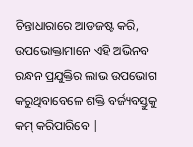ଚିନ୍ତାଧାରାରେ ଆଡଜଷ୍ଟ କରି, ଉପଭୋକ୍ତାମାନେ ଏହି ଅଭିନବ ରନ୍ଧନ ପ୍ରଯୁକ୍ତିର ଲାଭ ଉପଭୋଗ କରୁଥିବାବେଳେ ଶକ୍ତି ବର୍ଜ୍ୟବସ୍ତୁକୁ କମ୍ କରିପାରିବେ |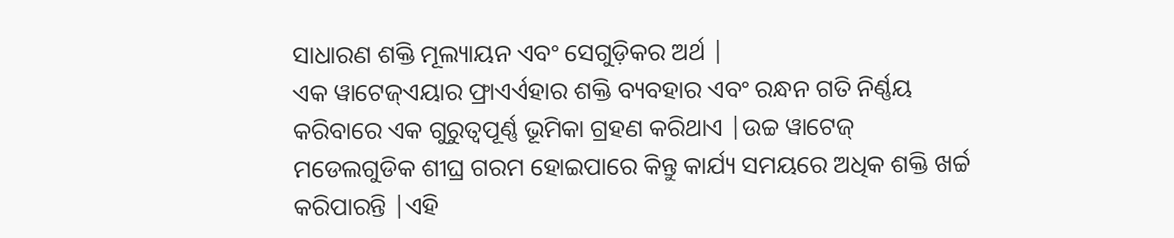ସାଧାରଣ ଶକ୍ତି ମୂଲ୍ୟାୟନ ଏବଂ ସେଗୁଡ଼ିକର ଅର୍ଥ |
ଏକ ୱାଟେଜ୍ଏୟାର ଫ୍ରାଏର୍ଏହାର ଶକ୍ତି ବ୍ୟବହାର ଏବଂ ରନ୍ଧନ ଗତି ନିର୍ଣ୍ଣୟ କରିବାରେ ଏକ ଗୁରୁତ୍ୱପୂର୍ଣ୍ଣ ଭୂମିକା ଗ୍ରହଣ କରିଥାଏ |ଉଚ୍ଚ ୱାଟେଜ୍ ମଡେଲଗୁଡିକ ଶୀଘ୍ର ଗରମ ହୋଇପାରେ କିନ୍ତୁ କାର୍ଯ୍ୟ ସମୟରେ ଅଧିକ ଶକ୍ତି ଖର୍ଚ୍ଚ କରିପାରନ୍ତି |ଏହି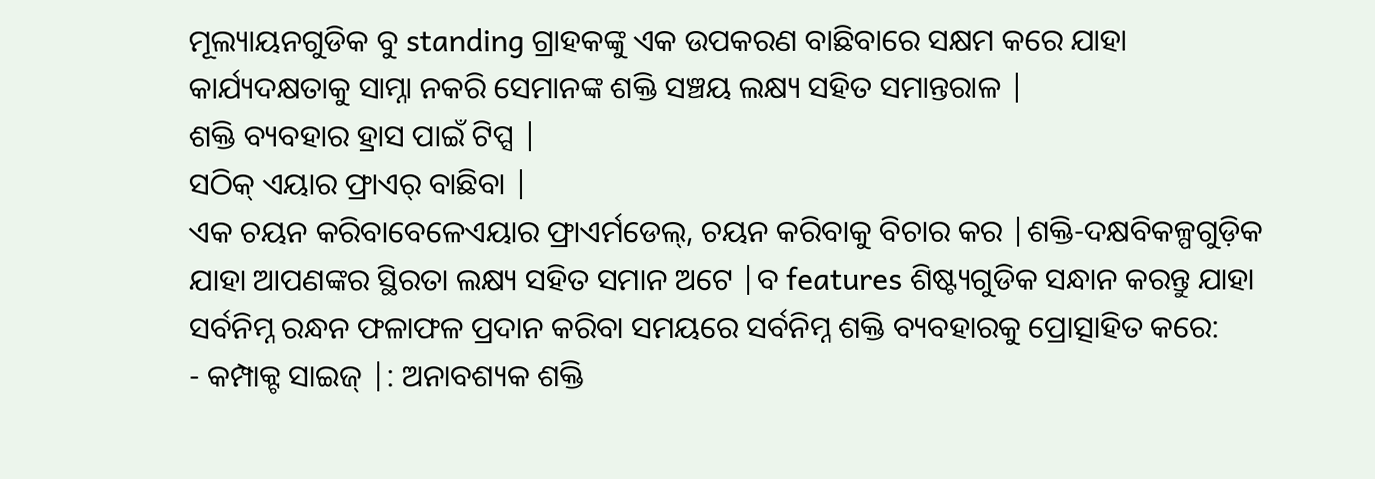ମୂଲ୍ୟାୟନଗୁଡିକ ବୁ standing ଗ୍ରାହକଙ୍କୁ ଏକ ଉପକରଣ ବାଛିବାରେ ସକ୍ଷମ କରେ ଯାହା କାର୍ଯ୍ୟଦକ୍ଷତାକୁ ସାମ୍ନା ନକରି ସେମାନଙ୍କ ଶକ୍ତି ସଞ୍ଚୟ ଲକ୍ଷ୍ୟ ସହିତ ସମାନ୍ତରାଳ |
ଶକ୍ତି ବ୍ୟବହାର ହ୍ରାସ ପାଇଁ ଟିପ୍ସ |
ସଠିକ୍ ଏୟାର ଫ୍ରାଏର୍ ବାଛିବା |
ଏକ ଚୟନ କରିବାବେଳେଏୟାର ଫ୍ରାଏର୍ମଡେଲ୍, ଚୟନ କରିବାକୁ ବିଚାର କର |ଶକ୍ତି-ଦକ୍ଷବିକଳ୍ପଗୁଡ଼ିକ ଯାହା ଆପଣଙ୍କର ସ୍ଥିରତା ଲକ୍ଷ୍ୟ ସହିତ ସମାନ ଅଟେ |ବ features ଶିଷ୍ଟ୍ୟଗୁଡିକ ସନ୍ଧାନ କରନ୍ତୁ ଯାହା ସର୍ବନିମ୍ନ ରନ୍ଧନ ଫଳାଫଳ ପ୍ରଦାନ କରିବା ସମୟରେ ସର୍ବନିମ୍ନ ଶକ୍ତି ବ୍ୟବହାରକୁ ପ୍ରୋତ୍ସାହିତ କରେ:
- କମ୍ପାକ୍ଟ ସାଇଜ୍ |: ଅନାବଶ୍ୟକ ଶକ୍ତି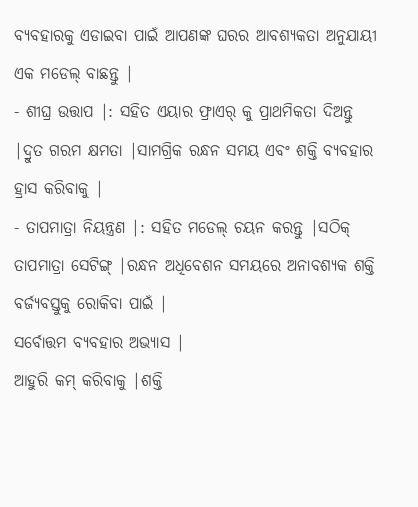ବ୍ୟବହାରକୁ ଏଡାଇବା ପାଇଁ ଆପଣଙ୍କ ଘରର ଆବଶ୍ୟକତା ଅନୁଯାୟୀ ଏକ ମଡେଲ୍ ବାଛନ୍ତୁ |
- ଶୀଘ୍ର ଉତ୍ତାପ |: ସହିତ ଏୟାର ଫ୍ରାଏର୍ କୁ ପ୍ରାଥମିକତା ଦିଅନ୍ତୁ |ଦ୍ରୁତ ଗରମ କ୍ଷମତା |ସାମଗ୍ରିକ ରନ୍ଧନ ସମୟ ଏବଂ ଶକ୍ତି ବ୍ୟବହାର ହ୍ରାସ କରିବାକୁ |
- ତାପମାତ୍ରା ନିୟନ୍ତ୍ରଣ |: ସହିତ ମଡେଲ୍ ଚୟନ କରନ୍ତୁ |ସଠିକ୍ ତାପମାତ୍ରା ସେଟିଙ୍ଗ୍ |ରନ୍ଧନ ଅଧିବେଶନ ସମୟରେ ଅନାବଶ୍ୟକ ଶକ୍ତି ବର୍ଜ୍ୟବସ୍ତୁକୁ ରୋକିବା ପାଇଁ |
ସର୍ବୋତ୍ତମ ବ୍ୟବହାର ଅଭ୍ୟାସ |
ଆହୁରି କମ୍ କରିବାକୁ |ଶକ୍ତି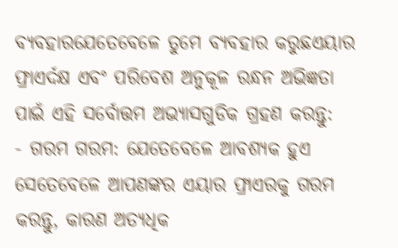ବ୍ୟବହାରଯେତେବେଳେ ତୁମେ ବ୍ୟବହାର କରୁଛଏୟାର ଫ୍ରାଏର୍ଦକ୍ଷ ଏବଂ ପରିବେଶ ଅନୁକୂଳ ରନ୍ଧନ ଅଭିଜ୍ଞତା ପାଇଁ ଏହି ସର୍ବୋତ୍ତମ ଅଭ୍ୟାସଗୁଡିକ ଗ୍ରହଣ କରନ୍ତୁ:
- ଗରମ ଗରମ: ଯେତେବେଳେ ଆବଶ୍ୟକ ହୁଏ ସେତେବେଳେ ଆପଣଙ୍କର ଏୟାର ଫ୍ରାଏରକୁ ଗରମ କରନ୍ତୁ, କାରଣ ଅତ୍ୟଧିକ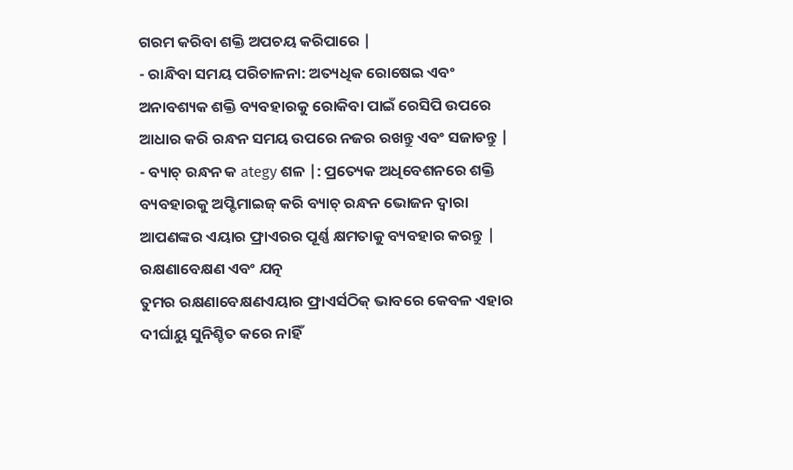ଗରମ କରିବା ଶକ୍ତି ଅପଚୟ କରିପାରେ |
- ରାନ୍ଧିବା ସମୟ ପରିଚାଳନା: ଅତ୍ୟଧିକ ରୋଷେଇ ଏବଂ ଅନାବଶ୍ୟକ ଶକ୍ତି ବ୍ୟବହାରକୁ ରୋକିବା ପାଇଁ ରେସିପି ଉପରେ ଆଧାର କରି ରନ୍ଧନ ସମୟ ଉପରେ ନଜର ରଖନ୍ତୁ ଏବଂ ସଜାଡନ୍ତୁ |
- ବ୍ୟାଚ୍ ରନ୍ଧନ କ ategy ଶଳ |: ପ୍ରତ୍ୟେକ ଅଧିବେଶନରେ ଶକ୍ତି ବ୍ୟବହାରକୁ ଅପ୍ଟିମାଇଜ୍ କରି ବ୍ୟାଚ୍ ରନ୍ଧନ ଭୋଜନ ଦ୍ୱାରା ଆପଣଙ୍କର ଏୟାର ଫ୍ରାଏରର ପୂର୍ଣ୍ଣ କ୍ଷମତାକୁ ବ୍ୟବହାର କରନ୍ତୁ |
ରକ୍ଷଣାବେକ୍ଷଣ ଏବଂ ଯତ୍ନ
ତୁମର ରକ୍ଷଣାବେକ୍ଷଣଏୟାର ଫ୍ରାଏର୍ସଠିକ୍ ଭାବରେ କେବଳ ଏହାର ଦୀର୍ଘାୟୁ ସୁନିଶ୍ଚିତ କରେ ନାହିଁ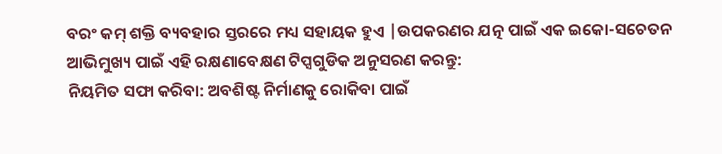ବରଂ କମ୍ ଶକ୍ତି ବ୍ୟବହାର ସ୍ତରରେ ମଧ୍ୟ ସହାୟକ ହୁଏ |ଉପକରଣର ଯତ୍ନ ପାଇଁ ଏକ ଇକୋ-ସଚେତନ ଆଭିମୁଖ୍ୟ ପାଇଁ ଏହି ରକ୍ଷଣାବେକ୍ଷଣ ଟିପ୍ସଗୁଡିକ ଅନୁସରଣ କରନ୍ତୁ:
ନିୟମିତ ସଫା କରିବା: ଅବଶିଷ୍ଟ ନିର୍ମାଣକୁ ରୋକିବା ପାଇଁ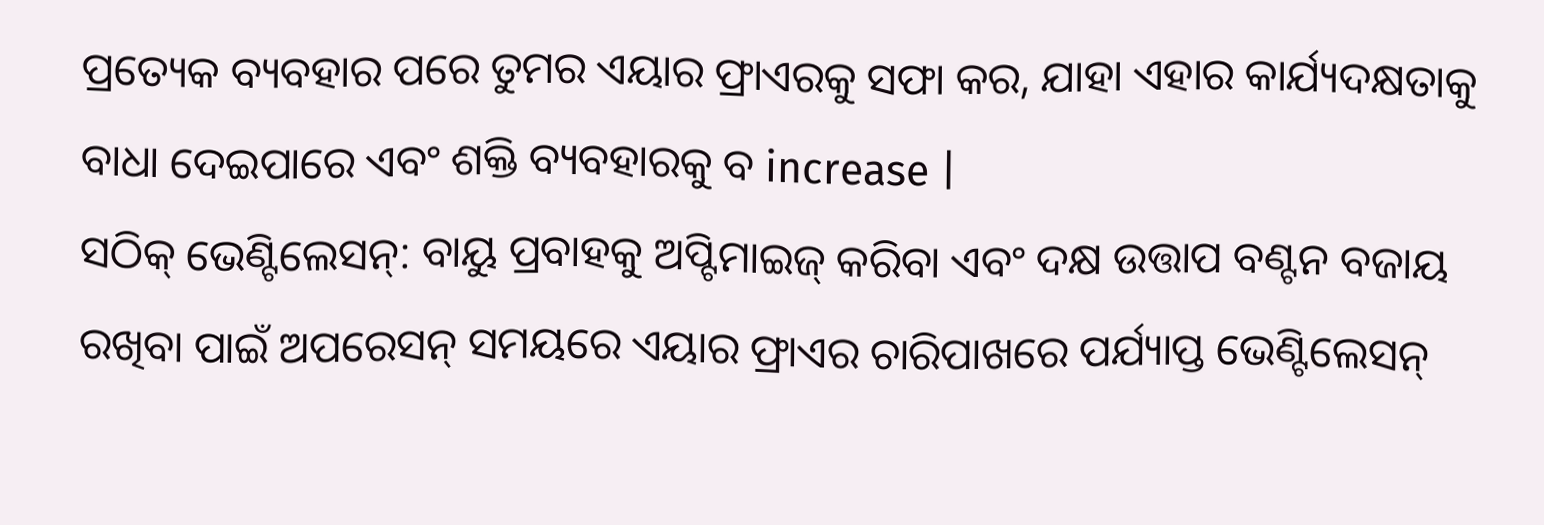ପ୍ରତ୍ୟେକ ବ୍ୟବହାର ପରେ ତୁମର ଏୟାର ଫ୍ରାଏରକୁ ସଫା କର, ଯାହା ଏହାର କାର୍ଯ୍ୟଦକ୍ଷତାକୁ ବାଧା ଦେଇପାରେ ଏବଂ ଶକ୍ତି ବ୍ୟବହାରକୁ ବ increase |
ସଠିକ୍ ଭେଣ୍ଟିଲେସନ୍: ବାୟୁ ପ୍ରବାହକୁ ଅପ୍ଟିମାଇଜ୍ କରିବା ଏବଂ ଦକ୍ଷ ଉତ୍ତାପ ବଣ୍ଟନ ବଜାୟ ରଖିବା ପାଇଁ ଅପରେସନ୍ ସମୟରେ ଏୟାର ଫ୍ରାଏର ଚାରିପାଖରେ ପର୍ଯ୍ୟାପ୍ତ ଭେଣ୍ଟିଲେସନ୍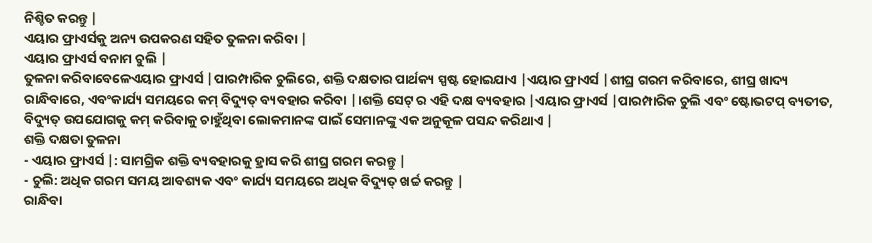ନିଶ୍ଚିତ କରନ୍ତୁ |
ଏୟାର ଫ୍ରାଏର୍ସକୁ ଅନ୍ୟ ଉପକରଣ ସହିତ ତୁଳନା କରିବା |
ଏୟାର ଫ୍ରାଏର୍ସ ବନାମ ଚୁଲି |
ତୁଳନା କରିବାବେଳେଏୟାର ଫ୍ରାଏର୍ସ |ପାରମ୍ପାରିକ ଚୁଲିରେ, ଶକ୍ତି ଦକ୍ଷତାର ପାର୍ଥକ୍ୟ ସ୍ପଷ୍ଟ ହୋଇଯାଏ |ଏୟାର ଫ୍ରାଏର୍ସ |ଶୀଘ୍ର ଗରମ କରିବାରେ, ଶୀଘ୍ର ଖାଦ୍ୟ ରାନ୍ଧିବାରେ, ଏବଂକାର୍ଯ୍ୟ ସମୟରେ କମ୍ ବିଦ୍ୟୁତ୍ ବ୍ୟବହାର କରିବା |।ଶକ୍ତି ସେଟ୍ ର ଏହି ଦକ୍ଷ ବ୍ୟବହାର |ଏୟାର ଫ୍ରାଏର୍ସ |ପାରମ୍ପାରିକ ଚୁଲି ଏବଂ ଷ୍ଟୋଭଟପ୍ ବ୍ୟତୀତ, ବିଦ୍ୟୁତ୍ ଉପଯୋଗକୁ କମ୍ କରିବାକୁ ଚାହୁଁଥିବା ଲୋକମାନଙ୍କ ପାଇଁ ସେମାନଙ୍କୁ ଏକ ଅନୁକୂଳ ପସନ୍ଦ କରିଥାଏ |
ଶକ୍ତି ଦକ୍ଷତା ତୁଳନା
- ଏୟାର ଫ୍ରାଏର୍ସ |: ସାମଗ୍ରିକ ଶକ୍ତି ବ୍ୟବହାରକୁ ହ୍ରାସ କରି ଶୀଘ୍ର ଗରମ କରନ୍ତୁ |
- ଚୁଲି: ଅଧିକ ଗରମ ସମୟ ଆବଶ୍ୟକ ଏବଂ କାର୍ଯ୍ୟ ସମୟରେ ଅଧିକ ବିଦ୍ୟୁତ୍ ଖର୍ଚ୍ଚ କରନ୍ତୁ |
ରାନ୍ଧିବା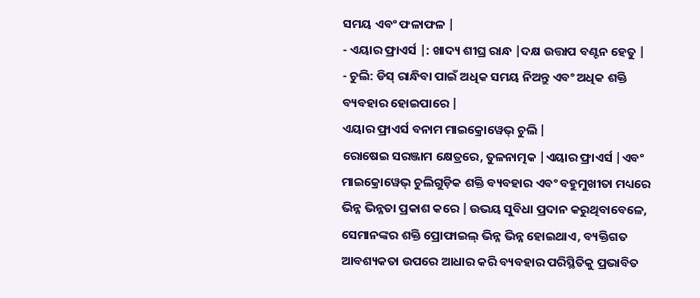ସମୟ ଏବଂ ଫଳାଫଳ |
- ଏୟାର ଫ୍ରାଏର୍ସ |: ଖାଦ୍ୟ ଶୀଘ୍ର ରାନ୍ଧ |ଦକ୍ଷ ଉତ୍ତାପ ବଣ୍ଟନ ହେତୁ |
- ଚୁଲି: ଡିସ୍ ରାନ୍ଧିବା ପାଇଁ ଅଧିକ ସମୟ ନିଅନ୍ତୁ ଏବଂ ଅଧିକ ଶକ୍ତି ବ୍ୟବହାର ହୋଇପାରେ |
ଏୟାର ଫ୍ରାଏର୍ସ ବନାମ ମାଇକ୍ରୋୱେଭ୍ ଚୁଲି |
ରୋଷେଇ ସରଞ୍ଜାମ କ୍ଷେତ୍ରରେ, ତୁଳନାତ୍ମକ |ଏୟାର ଫ୍ରାଏର୍ସ |ଏବଂ ମାଇକ୍ରୋୱେଭ୍ ଚୁଲିଗୁଡ଼ିକ ଶକ୍ତି ବ୍ୟବହାର ଏବଂ ବହୁମୁଖୀତା ମଧ୍ୟରେ ଭିନ୍ନ ଭିନ୍ନତା ପ୍ରକାଶ କରେ |ଉଭୟ ସୁବିଧା ପ୍ରଦାନ କରୁଥିବାବେଳେ, ସେମାନଙ୍କର ଶକ୍ତି ପ୍ରୋଫାଇଲ୍ ଭିନ୍ନ ଭିନ୍ନ ହୋଇଥାଏ, ବ୍ୟକ୍ତିଗତ ଆବଶ୍ୟକତା ଉପରେ ଆଧାର କରି ବ୍ୟବହାର ପରିସ୍ଥିତିକୁ ପ୍ରଭାବିତ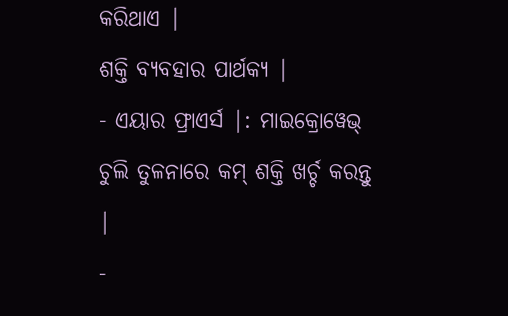କରିଥାଏ |
ଶକ୍ତି ବ୍ୟବହାର ପାର୍ଥକ୍ୟ |
- ଏୟାର ଫ୍ରାଏର୍ସ |: ମାଇକ୍ରୋୱେଭ୍ ଚୁଲି ତୁଳନାରେ କମ୍ ଶକ୍ତି ଖର୍ଚ୍ଚ କରନ୍ତୁ |
-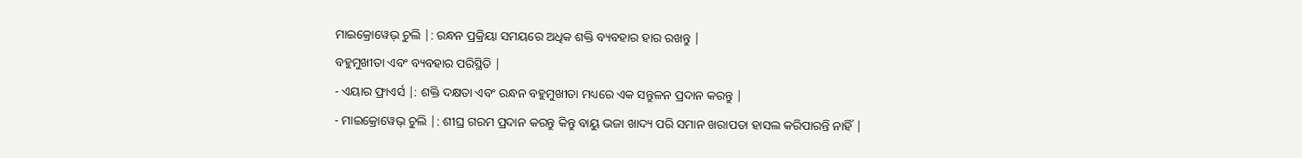ମାଇକ୍ରୋୱେଭ୍ ଚୁଲି |: ରନ୍ଧନ ପ୍ରକ୍ରିୟା ସମୟରେ ଅଧିକ ଶକ୍ତି ବ୍ୟବହାର ହାର ରଖନ୍ତୁ |
ବହୁମୁଖୀତା ଏବଂ ବ୍ୟବହାର ପରିସ୍ଥିତି |
- ଏୟାର ଫ୍ରାଏର୍ସ |: ଶକ୍ତି ଦକ୍ଷତା ଏବଂ ରନ୍ଧନ ବହୁମୁଖୀତା ମଧ୍ୟରେ ଏକ ସନ୍ତୁଳନ ପ୍ରଦାନ କରନ୍ତୁ |
- ମାଇକ୍ରୋୱେଭ୍ ଚୁଲି |: ଶୀଘ୍ର ଗରମ ପ୍ରଦାନ କରନ୍ତୁ କିନ୍ତୁ ବାୟୁ ଭଜା ଖାଦ୍ୟ ପରି ସମାନ ଖରାପତା ହାସଲ କରିପାରନ୍ତି ନାହିଁ |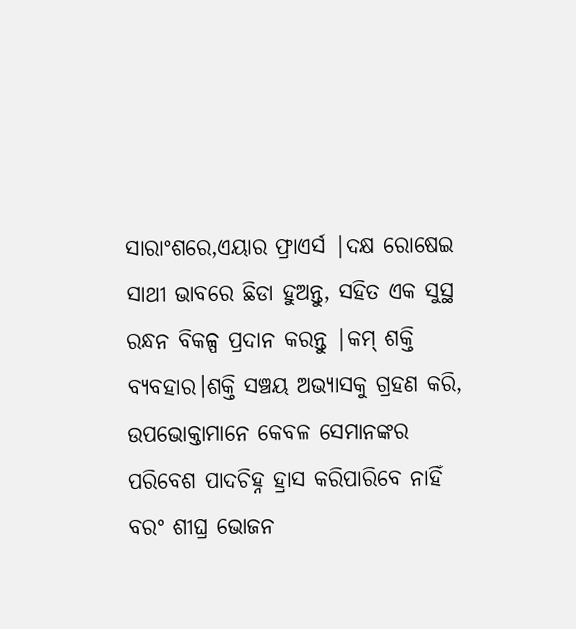ସାରାଂଶରେ,ଏୟାର ଫ୍ରାଏର୍ସ |ଦକ୍ଷ ରୋଷେଇ ସାଥୀ ଭାବରେ ଛିଡା ହୁଅନ୍ତୁ, ସହିତ ଏକ ସୁସ୍ଥ ରନ୍ଧନ ବିକଳ୍ପ ପ୍ରଦାନ କରନ୍ତୁ |କମ୍ ଶକ୍ତି ବ୍ୟବହାର।ଶକ୍ତି ସଞ୍ଚୟ ଅଭ୍ୟାସକୁ ଗ୍ରହଣ କରି, ଉପଭୋକ୍ତାମାନେ କେବଳ ସେମାନଙ୍କର ପରିବେଶ ପାଦଚିହ୍ନ ହ୍ରାସ କରିପାରିବେ ନାହିଁ ବରଂ ଶୀଘ୍ର ଭୋଜନ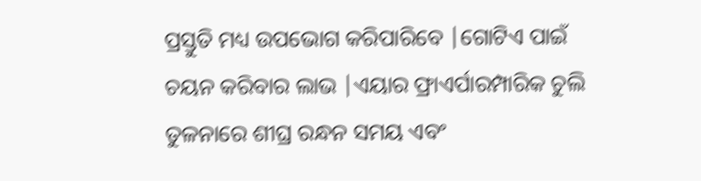ପ୍ରସ୍ତୁତି ମଧ୍ୟ ଉପଭୋଗ କରିପାରିବେ |ଗୋଟିଏ ପାଇଁ ଚୟନ କରିବାର ଲାଭ |ଏୟାର ଫ୍ରାଏର୍ପାରମ୍ପାରିକ ଚୁଲି ତୁଳନାରେ ଶୀଘ୍ର ରନ୍ଧନ ସମୟ ଏବଂ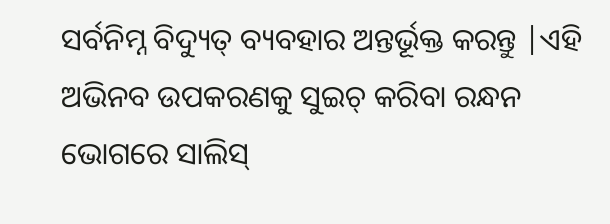ସର୍ବନିମ୍ନ ବିଦ୍ୟୁତ୍ ବ୍ୟବହାର ଅନ୍ତର୍ଭୂକ୍ତ କରନ୍ତୁ |ଏହି ଅଭିନବ ଉପକରଣକୁ ସୁଇଚ୍ କରିବା ରନ୍ଧନ ଭୋଗରେ ସାଲିସ୍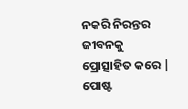ନକରି ନିରନ୍ତର ଜୀବନକୁ ପ୍ରୋତ୍ସାହିତ କରେ |
ପୋଷ୍ଟ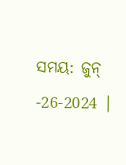ସମୟ: ଜୁନ୍ -26-2024 |